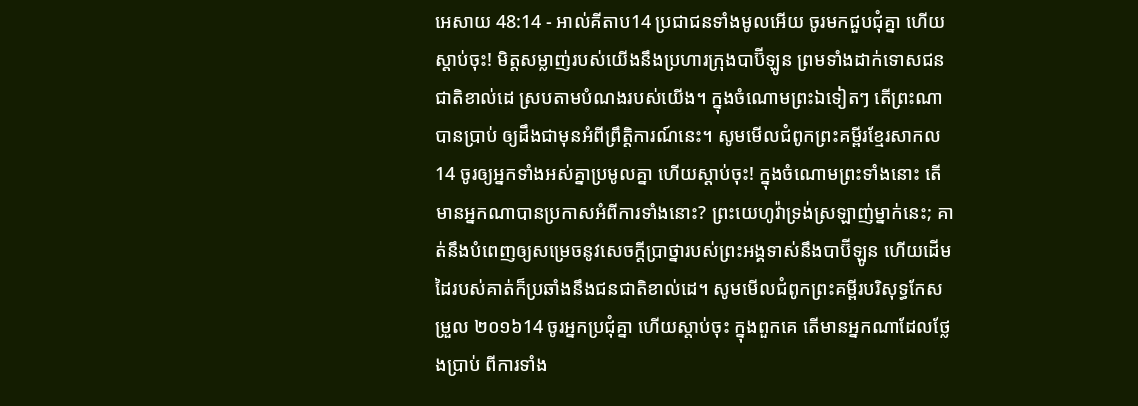អេសាយ 48:14 - អាល់គីតាប14 ប្រជាជនទាំងមូលអើយ ចូរមកជួបជុំគ្នា ហើយស្ដាប់ចុះ! មិត្តសម្លាញ់របស់យើងនឹងប្រហារក្រុងបាប៊ីឡូន ព្រមទាំងដាក់ទោសជនជាតិខាល់ដេ ស្របតាមបំណងរបស់យើង។ ក្នុងចំណោមព្រះឯទៀតៗ តើព្រះណាបានប្រាប់ ឲ្យដឹងជាមុនអំពីព្រឹត្តិការណ៍នេះ។ សូមមើលជំពូកព្រះគម្ពីរខ្មែរសាកល14 ចូរឲ្យអ្នកទាំងអស់គ្នាប្រមូលគ្នា ហើយស្ដាប់ចុះ! ក្នុងចំណោមព្រះទាំងនោះ តើមានអ្នកណាបានប្រកាសអំពីការទាំងនោះ? ព្រះយេហូវ៉ាទ្រង់ស្រឡាញ់ម្នាក់នេះ; គាត់នឹងបំពេញឲ្យសម្រេចនូវសេចក្ដីប្រាថ្នារបស់ព្រះអង្គទាស់នឹងបាប៊ីឡូន ហើយដើមដៃរបស់គាត់ក៏ប្រឆាំងនឹងជនជាតិខាល់ដេ។ សូមមើលជំពូកព្រះគម្ពីរបរិសុទ្ធកែសម្រួល ២០១៦14 ចូរអ្នកប្រជុំគ្នា ហើយស្តាប់ចុះ ក្នុងពួកគេ តើមានអ្នកណាដែលថ្លែងប្រាប់ ពីការទាំង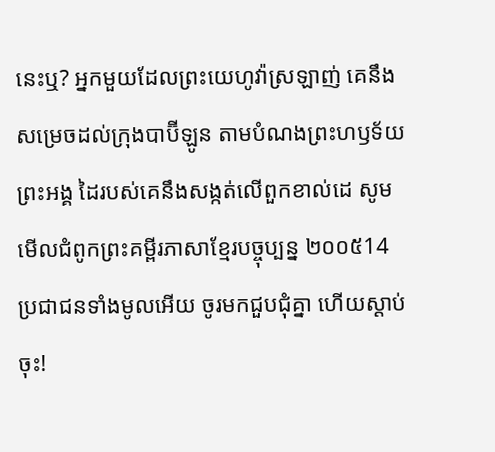នេះឬ? អ្នកមួយដែលព្រះយេហូវ៉ាស្រឡាញ់ គេនឹងសម្រេចដល់ក្រុងបាប៊ីឡូន តាមបំណងព្រះហឫទ័យព្រះអង្គ ដៃរបស់គេនឹងសង្កត់លើពួកខាល់ដេ សូមមើលជំពូកព្រះគម្ពីរភាសាខ្មែរបច្ចុប្បន្ន ២០០៥14 ប្រជាជនទាំងមូលអើយ ចូរមកជួបជុំគ្នា ហើយស្ដាប់ចុះ!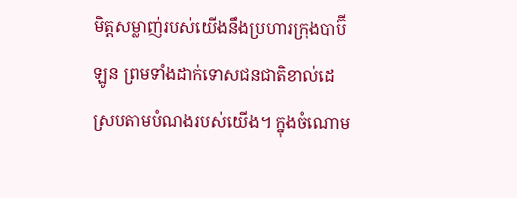មិត្តសម្លាញ់របស់យើងនឹងប្រហារក្រុងបាប៊ីឡូន ព្រមទាំងដាក់ទោសជនជាតិខាល់ដេ ស្របតាមបំណងរបស់យើង។ ក្នុងចំណោម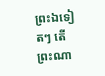ព្រះឯទៀតៗ តើព្រះណា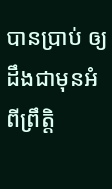បានប្រាប់ ឲ្យដឹងជាមុនអំពីព្រឹត្តិ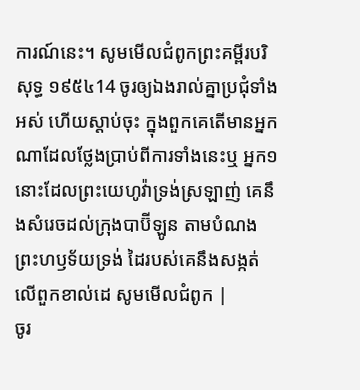ការណ៍នេះ។ សូមមើលជំពូកព្រះគម្ពីរបរិសុទ្ធ ១៩៥៤14 ចូរឲ្យឯងរាល់គ្នាប្រជុំទាំងអស់ ហើយស្តាប់ចុះ ក្នុងពួកគេតើមានអ្នកណាដែលថ្លែងប្រាប់ពីការទាំងនេះឬ អ្នក១នោះដែលព្រះយេហូវ៉ាទ្រង់ស្រឡាញ់ គេនឹងសំរេចដល់ក្រុងបាប៊ីឡូន តាមបំណងព្រះហឫទ័យទ្រង់ ដៃរបស់គេនឹងសង្កត់លើពួកខាល់ដេ សូមមើលជំពូក |
ចូរ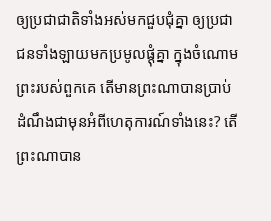ឲ្យប្រជាជាតិទាំងអស់មកជួបជុំគ្នា ឲ្យប្រជាជនទាំងឡាយមកប្រមូលផ្ដុំគ្នា ក្នុងចំណោមព្រះរបស់ពួកគេ តើមានព្រះណាបានប្រាប់ ដំណឹងជាមុនអំពីហេតុការណ៍ទាំងនេះ? តើព្រះណាបាន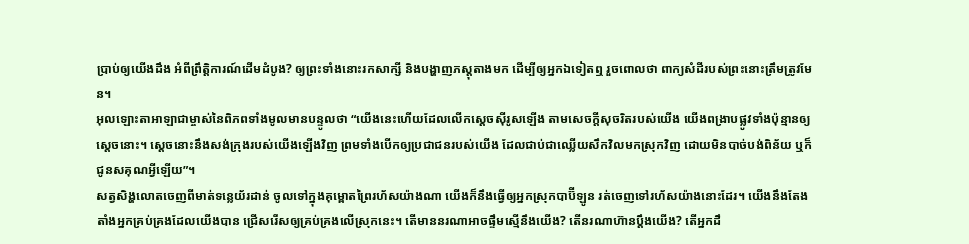ប្រាប់ឲ្យយើងដឹង អំពីព្រឹត្តិការណ៍ដើមដំបូង? ឲ្យព្រះទាំងនោះរកសាក្សី និងបង្ហាញភស្ដុតាងមក ដើម្បីឲ្យអ្នកឯទៀតឮ រួចពោលថា ពាក្យសំដីរបស់ព្រះនោះត្រឹមត្រូវមែន។
អុលឡោះតាអាឡាជាម្ចាស់នៃពិភពទាំងមូលមានបន្ទូលថា “យើងនេះហើយដែលលើកស្តេចស៊ីរូសឡើង តាមសេចក្ដីសុចរិតរបស់យើង យើងពង្រាបផ្លូវទាំងប៉ុន្មានឲ្យស្តេចនោះ។ ស្តេចនោះនឹងសង់ក្រុងរបស់យើងឡើងវិញ ព្រមទាំងបើកឲ្យប្រជាជនរបស់យើង ដែលជាប់ជាឈ្លើយសឹកវិលមកស្រុកវិញ ដោយមិនបាច់បង់ពិន័យ ឬក៏ជូនសគុណអ្វីឡើយ”។
សត្វសិង្ហលោតចេញពីមាត់ទន្លេយ័រដាន់ ចូលទៅក្នុងគុម្ពោតព្រៃរហ័សយ៉ាងណា យើងក៏នឹងធ្វើឲ្យអ្នកស្រុកបាប៊ីឡូន រត់ចេញទៅរហ័សយ៉ាងនោះដែរ។ យើងនឹងតែងតាំងអ្នកគ្រប់គ្រងដែលយើងបាន ជ្រើសរើសឲ្យគ្រប់គ្រងលើស្រុកនេះ។ តើមាននរណាអាចផ្ទឹមស្មើនឹងយើង? តើនរណាហ៊ានប្ដឹងយើង? តើអ្នកដឹ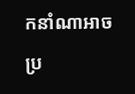កនាំណាអាចប្រ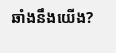ឆាំងនឹងយើង?